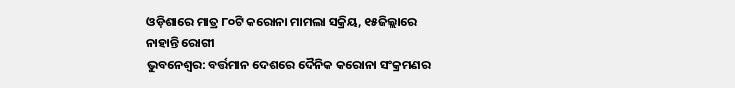ଓଡ଼ିଶାରେ ମାତ୍ର ୮୦ଟି କରୋନା ମାମଲା ସକ୍ରିୟ, ୧୫ଜିଲ୍ଲାରେ ନାହାନ୍ତି ରୋଗୀ
ଭୁବନେଶ୍ୱର: ବର୍ତ୍ତମାନ ଦେଶରେ ଦୈନିକ କରୋନା ସଂକ୍ରମଣର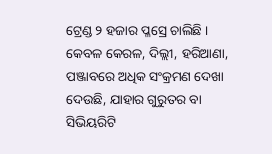ଟ୍ରେଣ୍ଡ ୨ ହଜାର ପ୍ଳସ୍ରେ ଚାଲିଛି । କେବଳ କେରଳ, ଦିଲ୍ଲୀ, ହରିଆଣା, ପଞ୍ଜାବରେ ଅଧିକ ସଂକ୍ରମଣ ଦେଖା ଦେଉଛି, ଯାହାର ଗୁରୁତର ବା ସିଭିୟରିଟି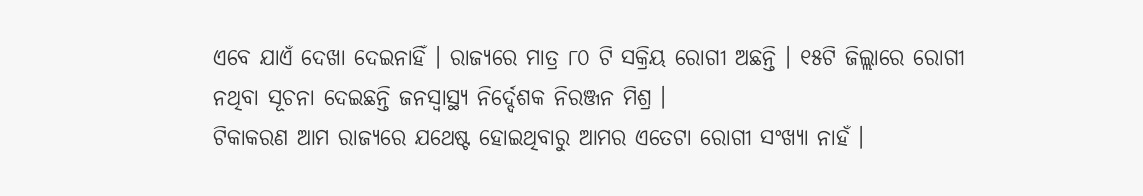ଏବେ ଯାଏଁ ଦେଖା ଦେଇନାହିଁ । ରାଜ୍ୟରେ ମାତ୍ର ୮୦ ଟି ସକ୍ରିୟ ରୋଗୀ ଅଛନ୍ତି । ୧୫ଟି ଜିଲ୍ଲାରେ ରୋଗୀ ନଥିବା ସୂଚନା ଦେଇଛନ୍ତି ଜନସ୍ୱାସ୍ଥ୍ୟ ନିର୍ଦ୍ଦେଶକ ନିରଞ୍ଜନ ମିଶ୍ର ।
ଟିକାକରଣ ଆମ ରାଜ୍ୟରେ ଯଥେଷ୍ଟ ହୋଇଥିବାରୁ ଆମର ଏତେଟା ରୋଗୀ ସଂଖ୍ୟା ନାହଁ ।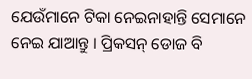ଯେଉଁମାନେ ଟିକା ନେଇନାହାନ୍ତି ସେମାନେ ନେଇ ଯାଆନ୍ତୁ । ପ୍ରିକସନ୍ ଡୋଜ ବି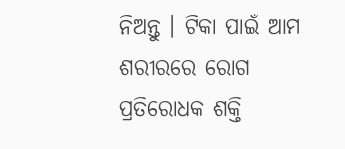ନିଅନ୍ତୁ । ଟିକା ପାଇଁ ଆମ ଶରୀରରେ ରୋଗ ପ୍ରତିରୋଧକ ଶକ୍ତି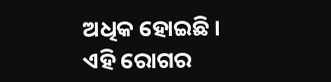ଅଧିକ ହୋଇଛି । ଏହି ରୋଗର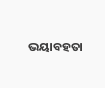ଭୟାବହତା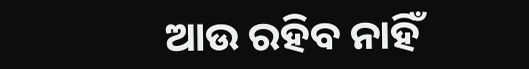ଆଉ ରହିବ ନାହିଁ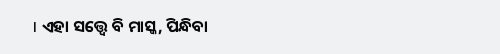। ଏହା ସତ୍ତ୍ୱେ ବି ମାସ୍କ, ପିନ୍ଧିବା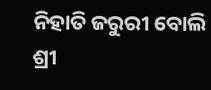ନିହାତି ଜରୁରୀ ବୋଲି ଶ୍ରୀ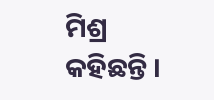ମିଶ୍ର କହିଛନ୍ତି ।